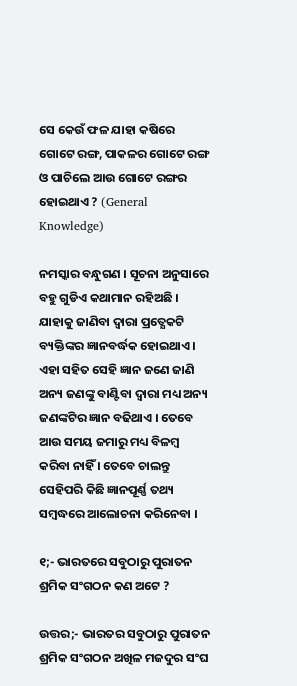ସେ କେଉଁ ଫଳ ଯାହା କଷିରେ ଗୋଟେ ରଙ୍ଗ, ପାକଳର ଗୋଟେ ରଙ୍ଗ ଓ ପାଚିଲେ ଆଉ ଗୋଟେ ରଙ୍ଗର ହୋଇଥାଏ ? (General Knowledge)

ନମସ୍କାର ବନ୍ଧୁଗଣ । ସୂଚନା ଅନୁସାରେ ବହୁ ଗୁଡିଏ କଥାମାନ ରହିଅଛି । ଯାହାକୁ ଜାଣିବା ଦ୍ଵାରା ପ୍ରତ୍ଯେକଟି ବ୍ୟକ୍ତିଙ୍କର ଜ୍ଞାନବର୍ଦ୍ଧକ ହୋଇଥାଏ । ଏହା ସହିତ ସେହି ଜ୍ଞାନ ଜଣେ ଜାଣି ଅନ୍ୟ ଜଣଙ୍କୁ ବାଣ୍ଟିବା ଦ୍ଵାରା ମଧ୍ୟ ଅନ୍ୟ ଜଣଙ୍କଟିର ଜ୍ଞାନ ବଢିଥାଏ । ତେବେ ଆଉ ସମୟ ଜମାରୁ ମଧ୍ୟ ବିଳମ୍ବ କରିବା ନାହିଁ । ତେବେ ଚାଲନ୍ତୁ ସେହିପରି କିଛି ଜ୍ଞାନପୂର୍ଣ୍ଣ ତଥ୍ୟ ସମ୍ବଦ୍ଧରେ ଆଲୋଚନା କରିନେବା ।

୧;- ଭାରତରେ ସବୁଠାରୁ ପୁରାତନ ଶ୍ରମିକ ସଂଗଠନ କଣ ଅଟେ ?

ଉତ୍ତର;- ଭାରତର ସବୁଠାରୁ ପୁରାତନ ଶ୍ରମିକ ସଂଗଠନ ଅଖିଳ ମଜଦୁର ସଂଘ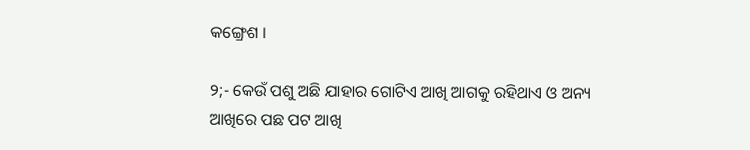କଙ୍ଗ୍ରେଶ ।

୨;- କେଉଁ ପଶୁ ଅଛି ଯାହାର ଗୋଟିଏ ଆଖି ଆଗକୁ ରହିଥାଏ ଓ ଅନ୍ୟ ଆଖିରେ ପଛ ପଟ ଆଖି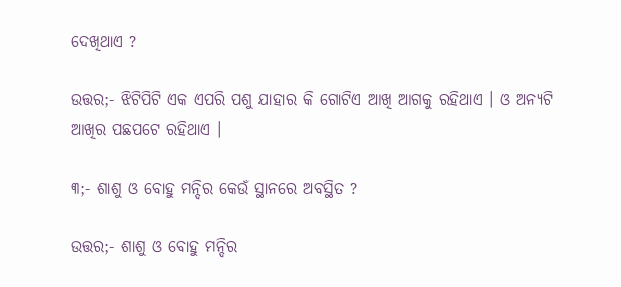ଦେଖିଥାଏ ?

ଉତ୍ତର;- ଝିଟିପିଟି ଏକ ଏପରି ପଶୁ ଯାହାର କି ଗୋଟିଏ ଆଖି ଆଗକୁ ରହିଥାଏ । ଓ ଅନ୍ୟଟି ଆଖିର ପଛପଟେ ରହିଥାଏ ।

୩;- ଶାଶୁ ଓ ବୋହୁ ମନ୍ଦିର କେଉଁ ସ୍ଥାନରେ ଅବସ୍ଥିତ ?

ଉତ୍ତର;- ଶାଶୁ ଓ ବୋହୁ ମନ୍ଦିର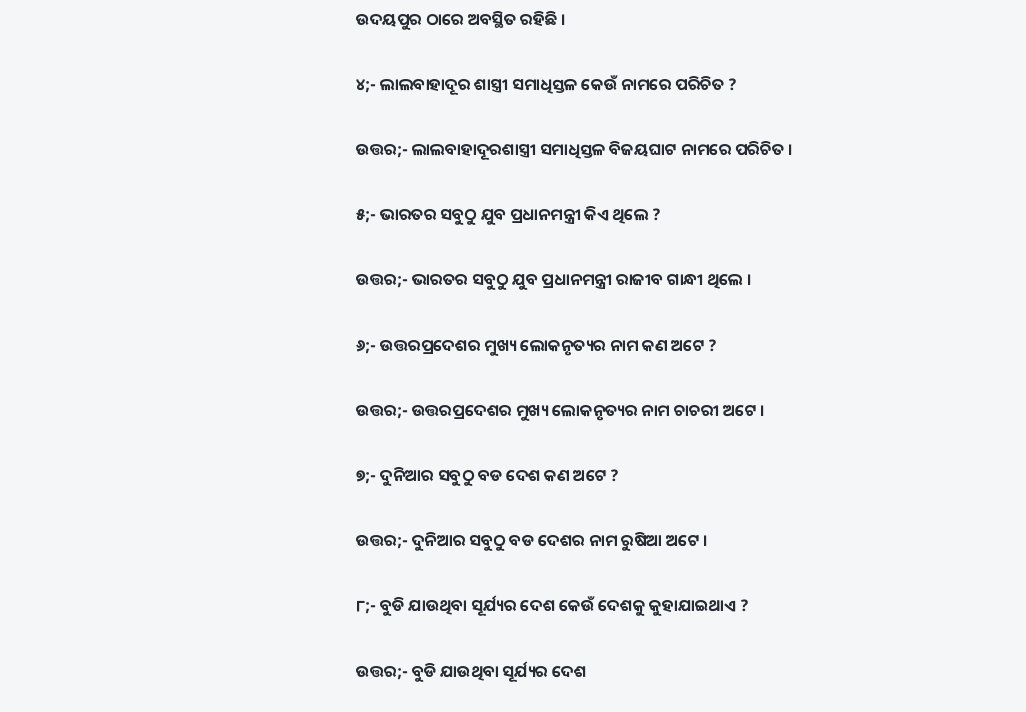ଉଦୟପୁର ଠାରେ ଅବସ୍ଥିତ ରହିଛି ।

୪;- ଲାଲବାହାଦୂର ଶାସ୍ତ୍ରୀ ସମାଧିସ୍ତଳ କେଉଁ ନାମରେ ପରିଚିତ ?

ଉତ୍ତର;- ଲାଲବାହାଦୂରଶାସ୍ତ୍ରୀ ସମାଧିସ୍ତଳ ବିଜୟଘାଟ ନାମରେ ପରିଚିତ ।

୫;- ଭାରତର ସବୁଠୁ ଯୁବ ପ୍ରଧାନମନ୍ତ୍ରୀ କିଏ ଥିଲେ ?

ଉତ୍ତର;- ଭାରତର ସବୁଠୁ ଯୁବ ପ୍ରଧାନମନ୍ତ୍ରୀ ରାଜୀବ ଗାନ୍ଧୀ ଥିଲେ ।

୬;- ଉତ୍ତରପ୍ରଦେଶର ମୁଖ୍ୟ ଲୋକନୃତ୍ୟର ନାମ କଣ ଅଟେ ?

ଉତ୍ତର;- ଉତ୍ତରପ୍ରଦେଶର ମୁଖ୍ୟ ଲୋକନୃତ୍ୟର ନାମ ଚାଚରୀ ଅଟେ ।

୭;- ଦୁନିଆର ସବୁଠୁ ବଡ ଦେଶ କଣ ଅଟେ ?

ଉତ୍ତର;- ଦୁନିଆର ସବୁଠୁ ବଡ ଦେଶର ନାମ ରୁଷିଆ ଅଟେ ।

୮;- ବୁଡି ଯାଉଥିବା ସୂର୍ଯ୍ୟର ଦେଶ କେଉଁ ଦେଶକୁ କୁହାଯାଇଥାଏ ?

ଉତ୍ତର;- ବୁଡି ଯାଉଥିବା ସୂର୍ଯ୍ୟର ଦେଶ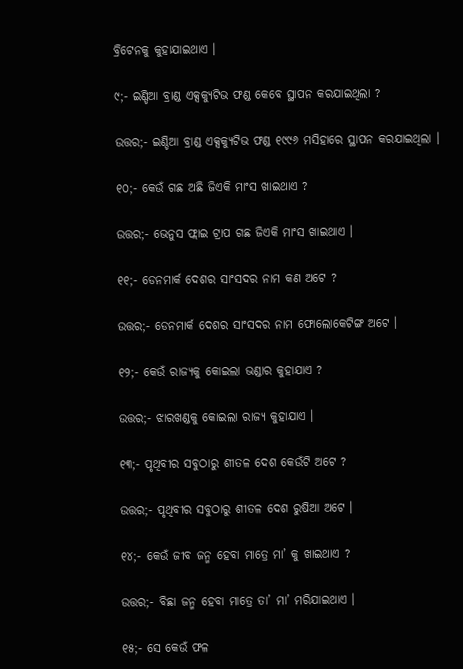ବ୍ରିଟେନକୁ କୁହାଯାଇଥାଏ ।

୯;- ଇଣ୍ଡିଆ ବ୍ରାଣ୍ଡ ଏକ୍ସକ୍ୟୁଟିଭ ଫଣ୍ଡ କେବେ ସ୍ଥାପନ କରଯାଇଥିଲା ?

ଉତ୍ତର;- ଇଣ୍ଡିଆ ବ୍ରାଣ୍ଡ ଏକ୍ସକ୍ୟୁଟିଭ ଫଣ୍ଡ ୧୯୯୬ ମସିହାରେ ସ୍ଥାପନ କରଯାଇଥିଲା ।

୧୦;- କେଉଁ ଗଛ ଅଛି ଜିଏକି ମାଂସ ଖାଇଥାଏ ?

ଉତ୍ତର;- ଭେନୁସ ଫ୍ଲାଇ ଟ୍ରାପ ଗଛ ଜିଏକି ମାଂସ ଖାଇଥାଏ ।

୧୧;- ଡେନମାର୍କ ଦେଶର ସାଂସଦର ନାମ କଣ ଅଟେ ?

ଉତ୍ତର;- ଡେନମାର୍କ ଦେଶର ସାଂସଦର ନାମ ଫୋଲୋକେଟିଙ୍ଗ ଅଟେ ।

୧୨;- କେଉଁ ରାଜ୍ୟକୁ କୋଇଲା ଭଣ୍ଡାର କୁହାଯାଏ ?

ଉତ୍ତର;- ଝାରଖଣ୍ଡକୁ କୋଇଲା ରାଜ୍ୟ କୁହାଯାଏ ।

୧୩;- ପୃଥିବୀର ସବୁଠାରୁ ଶୀତଳ ଦେଶ କେଉଁଟି ଅଟେ ?

ଉତ୍ତର;- ପୃଥିବୀର ସବୁଠାରୁ ଶୀତଳ ଦେଶ ରୁଷିଆ ଅଟେ ।

୧୪;- କେଉଁ ଜୀବ ଜନ୍ମ ହେବା ମାତ୍ରେ ମା’ କୁ ଖାଇଥାଏ ?

ଉତ୍ତର;- ବିଛା ଜନ୍ମ ହେବା ମାତ୍ରେ ତା’ ମା’ ମରିଯାଇଥାଏ ।

୧୫;- ସେ କେଉଁ ଫଳ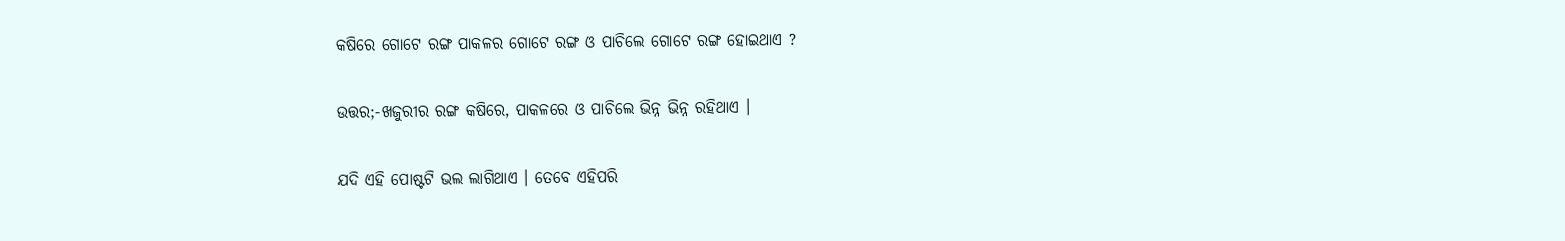କଷିରେ ଗୋଟେ ରଙ୍ଗ ପାକଳର ଗୋଟେ ରଙ୍ଗ ଓ ପାଚିଲେ ଗୋଟେ ରଙ୍ଗ ହୋଇଥାଏ ?

ଉତ୍ତର;-ଖଜୁରୀର ରଙ୍ଗ କଷିରେ, ପାକଳରେ ଓ ପାଚିଲେ ଭିନ୍ନ ଭିନ୍ନ ରହିଥାଏ ।

ଯଦି ଏହି ପୋଷ୍ଟଟି ଭଲ ଲାଗିଥାଏ । ତେବେ ଏହିପରି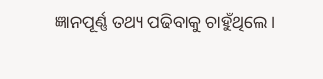ଜ୍ଞାନପୂର୍ଣ୍ଣ ତଥ୍ୟ ପଢିବାକୁ ଚାହୁଁଥିଲେ ।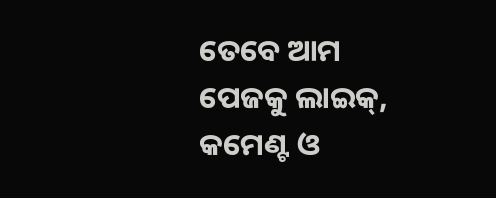ତେବେ ଆମ ପେଜକୁ ଲାଇକ୍, କମେଣ୍ଟ ଓ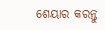ଶେୟାର କରନ୍ତୁ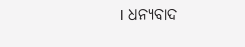। ଧନ୍ୟବାଦ